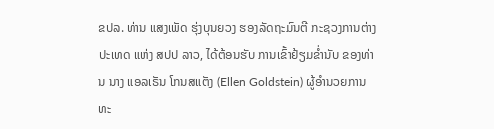ຂປລ. ທ່ານ ແສງເພັດ ຮຸ່ງບຸນຍວງ ຮອງລັດຖະມົນຕີ ກະຊວງການຕ່າງປະເທດ ແຫ່ງ ສປປ ລາວ, ໄດ້ຕ້ອນຮັບ ການເຂົ້າຢ້ຽມຂ່ຳນັບ ຂອງທ່ານ ນາງ ແອລເຣັນ ໂກນສແຕັງ (Ellen Goldstein) ຜູ້ອຳນວຍການ ທະ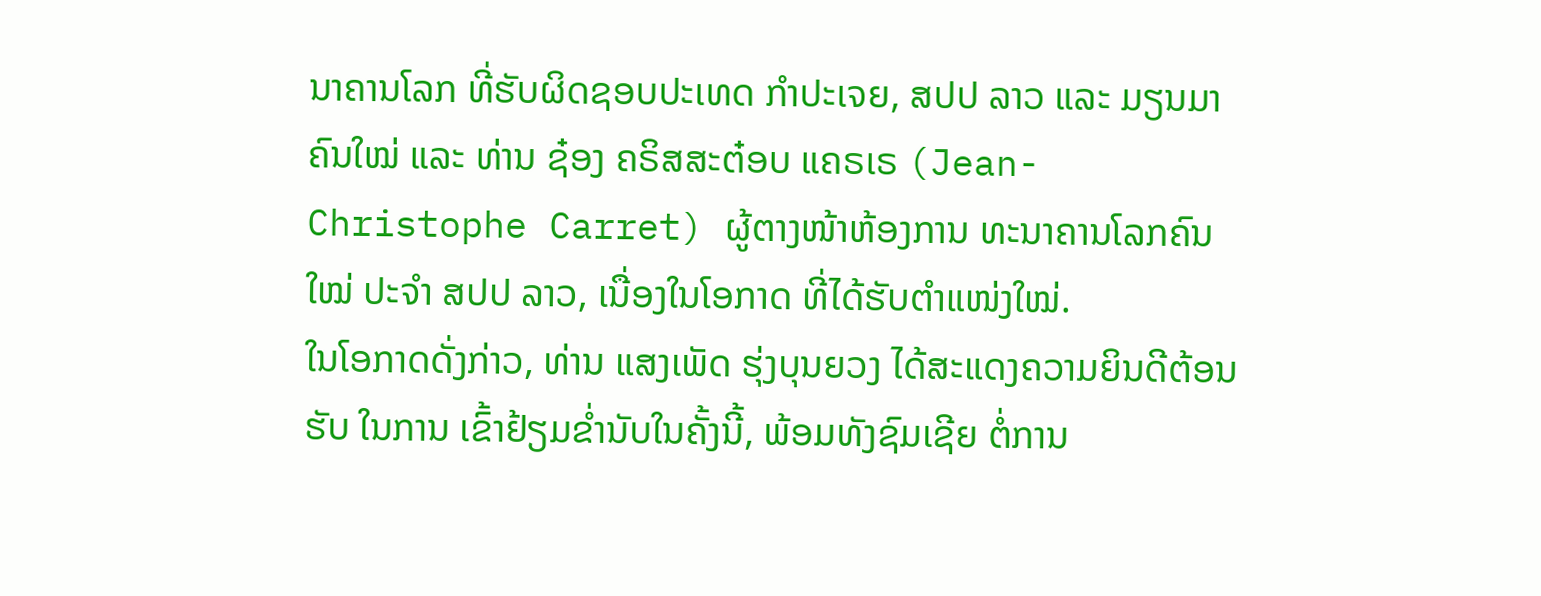ນາຄານໂລກ ທີ່ຮັບຜິດຊອບປະເທດ ກຳປະເຈຍ, ສປປ ລາວ ແລະ ມຽນມາ ຄົນໃໝ່ ແລະ ທ່ານ ຊ໋ອງ ຄຣິສສະຕ໋ອບ ແຄຣເຣ (Jean-Christophe Carret) ຜູ້ຕາງໜ້າຫ້ອງການ ທະນາຄານໂລກຄົນໃໝ່ ປະຈຳ ສປປ ລາວ, ເນື່ອງໃນໂອກາດ ທີ່ໄດ້ຮັບຕຳແໜ່ງໃໝ່.
ໃນໂອກາດດັ່ງກ່າວ, ທ່ານ ແສງເພັດ ຮຸ່ງບຸນຍວງ ໄດ້ສະແດງຄວາມຍິນດີຕ້ອນຮັບ ໃນການ ເຂົ້າຢ້ຽມຂ່ຳນັບໃນຄັ້ງນີ້, ພ້ອມທັງຊົມເຊີຍ ຕໍ່ການ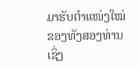ມາຮັບຕໍາແໜ່ງໃໝ່ ຂອງທັງສອງທ່ານ ເຊິ່ງ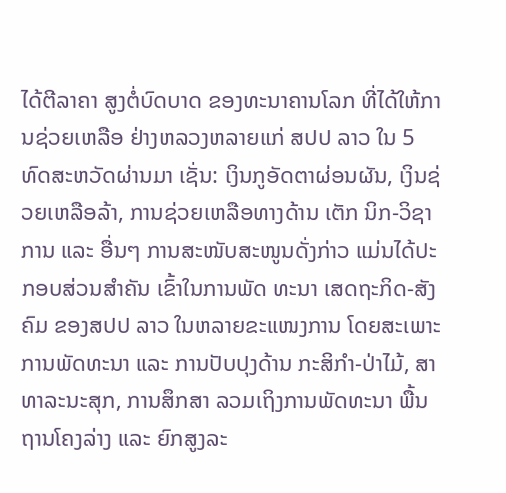ໄດ້ຕີລາຄາ ສູງຕໍ່ບົດບາດ ຂອງທະນາຄານໂລກ ທີ່ໄດ້ໃຫ້ການຊ່ວຍເຫລືອ ຢ່າງຫລວງຫລາຍແກ່ ສປປ ລາວ ໃນ 5 ທົດສະຫວັດຜ່ານມາ ເຊັ່ນ: ເງິນກູອັດຕາຜ່ອນຜັນ, ເງິນຊ່ວຍເຫລືອລ້າ, ການຊ່ວຍເຫລືອທາງດ້ານ ເຕັກ ນິກ-ວິຊາການ ແລະ ອື່ນໆ ການສະໜັບສະໜູນດັ່ງກ່າວ ແມ່ນໄດ້ປະກອບສ່ວນສຳຄັນ ເຂົ້າໃນການພັດ ທະນາ ເສດຖະກິດ-ສັງຄົມ ຂອງສປປ ລາວ ໃນຫລາຍຂະແໜງການ ໂດຍສະເພາະ ການພັດທະນາ ແລະ ການປັບປຸງດ້ານ ກະສິກຳ-ປ່າໄມ້, ສາທາລະນະສຸກ, ການສຶກສາ ລວມເຖິງການພັດທະນາ ພື້ນຖານໂຄງລ່າງ ແລະ ຍົກສູງລະ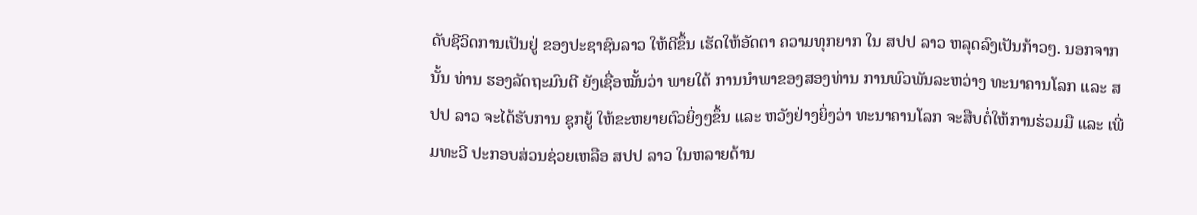ດັບຊີວິດການເປັນຢູ່ ຂອງປະຊາຊົນລາວ ໃຫ້ດີຂຶ້ນ ເຮັດໃຫ້ອັດຕາ ຄວາມທຸກຍາກ ໃນ ສປປ ລາວ ຫລຸດລົງເປັນກ້າວໆ. ນອກຈາກນັ້ນ ທ່ານ ຮອງລັດຖະມົນຕີ ຍັງເຊື່ອໝັ້ນວ່າ ພາຍໃຕ້ ການນຳພາຂອງສອງທ່ານ ການພົວພັນລະຫວ່າງ ທະນາຄານໂລກ ແລະ ສປປ ລາວ ຈະໄດ້ຮັບການ ຊຸກຍູ້ ໃຫ້ຂະຫຍາຍຕົວຍິ່ງໆຂຶ້ນ ແລະ ຫວັງຢ່າງຍິ່ງວ່າ ທະນາຄານໂລກ ຈະສືບຕໍ່ໃຫ້ການຮ່ວມມື ແລະ ເພີ່ມທະວີ ປະກອບສ່ວນຊ່ວຍເຫລືອ ສປປ ລາວ ໃນຫລາຍດ້ານ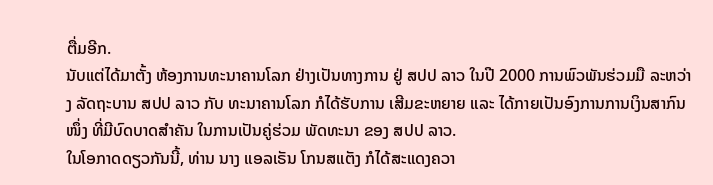ຕື່ມອີກ.
ນັບແຕ່ໄດ້ມາຕັ້ງ ຫ້ອງການທະນາຄານໂລກ ຢ່າງເປັນທາງການ ຢູ່ ສປປ ລາວ ໃນປີ 2000 ການພົວພັນຮ່ວມມື ລະຫວ່າງ ລັດຖະບານ ສປປ ລາວ ກັບ ທະນາຄານໂລກ ກໍໄດ້ຮັບການ ເສີມຂະຫຍາຍ ແລະ ໄດ້ກາຍເປັນອົງການການເງິນສາກົນໜຶ່ງ ທີ່ມີບົດບາດສຳຄັນ ໃນການເປັນຄູ່ຮ່ວມ ພັດທະນາ ຂອງ ສປປ ລາວ.
ໃນໂອກາດດຽວກັນນີ້, ທ່ານ ນາງ ແອລເຣັນ ໂກນສແຕັງ ກໍໄດ້ສະແດງຄວາ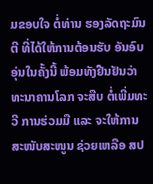ມຂອບໃຈ ຕໍ່ທ່ານ ຮອງລັດຖະມົນຕີ ທີ່ໄດ້ໃຫ້ການຕ້ອນຮັບ ອັນອົບອຸ່ນໃນຄັ້ງນີ້ ພ້ອມທັງຢືນຢັນວ່າ ທະນາຄານໂລກ ຈະສືບ ຕໍ່ເພີ່ມທະວີ ການຮ່ວມມື ແລະ ຈະໃຫ້ການສະໜັບສະໜູນ ຊ່ວຍເຫລືອ ສປ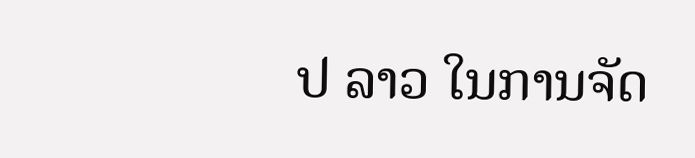ປ ລາວ ໃນການຈັດ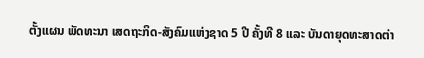ຕັ້ງແຜນ ພັດທະນາ ເສດຖະກິດ-ສັງຄົມແຫ່ງຊາດ 5 ປີ ຄັ້ງທີ 8 ແລະ ບັນດາຍຸດທະສາດຕ່າ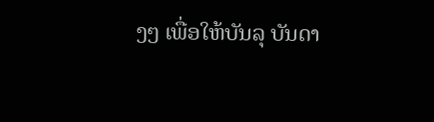ງໆ ເພື່ອໃຫ້ບັນລຸ ບັນດາ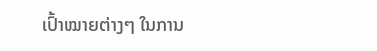ເປົ້າໝາຍຕ່າງໆ ໃນການ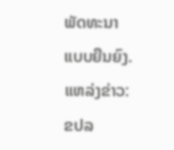ພັດທະນາແບບຍືນຍົງ.
ແຫລ່ງຂ່າວ: ຂປລ